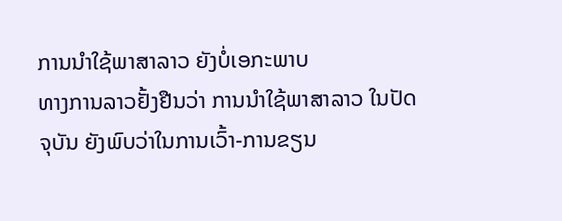ການນໍາໃຊ້ພາສາລາວ ຍັງບໍ່ເອກະພາບ
ທາງການລາວຢັ້ງຢືນວ່າ ການນໍາໃຊ້ພາສາລາວ ໃນປັດຈຸບັນ ຍັງພົບວ່າໃນການເວົ້າ-ການຂຽນ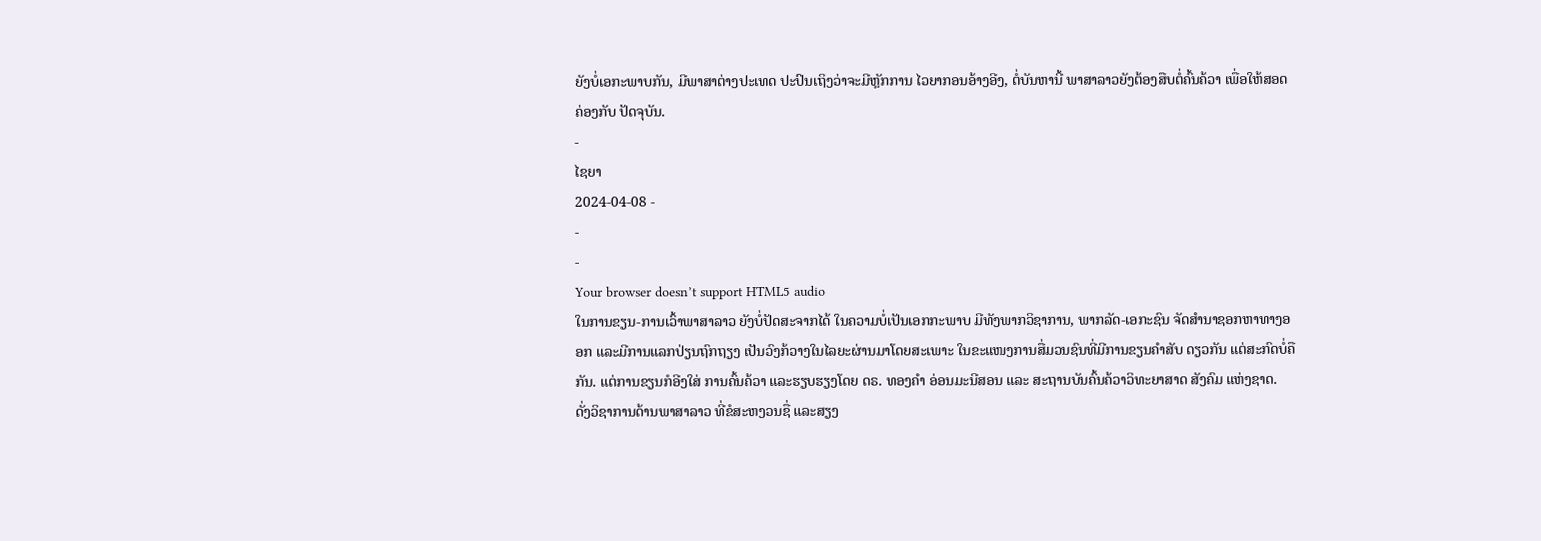ຍັງບໍ່ເອກະພາບກັນ, ມີພາສາຕ່າງປະເທດ ປະປົນເຖິງວ່າຈະມີຫຼັກການ ໄວຍາກອນອ້າງອີງ, ຕໍ່ບັນຫານີ້ ພາສາລາວຍັງຕ້ອງສືບຕໍ່ຄົ້ນຄ້ວາ ເພື່ອໃຫ້ສອດຄ່ອງກັບ ປັດຈຸບັນ.
-
ໄຊຍາ
2024-04-08 -
-
-
Your browser doesn’t support HTML5 audio
ໃນການຂຽນ-ການເວົ້າພາສາລາວ ຍັງບໍ່ປັດສະຈາກໄດ້ ໃນຄວາມບໍ່ເປັນເອກກະພາບ ມີທັງພາກວິຊາການ, ພາກລັດ-ເອກະຊົນ ຈັດສຳນາຊອກຫາທາງອອກ ແລະມີການແລກປ່ຽນຖົກຖຽງ ເປັນວົງກ້ວາງໃນໄລຍະຜ່ານມາໂດຍສະເພາະ ໃນຂະແໜງການສື່ມວນຊົນທີ່ມີການຂຽນຄຳສັບ ດຽວກັນ ແຕ່ສະກົດບໍ່ຄືກັນ. ແຕ່ການຂຽນກໍອີງໃສ່ ການຄົ້ນຄ້ວາ ແລະຮຽບຮຽງໂດຍ ດຣ. ທອງຄຳ ອ່ອນມະນີສອນ ແລະ ສະຖານບັນຄົ້ນຄ້ວາວິທະຍາສາດ ສັງຄົມ ແຫ່ງຊາດ.
ດັ່ງວິຊາການດ້ານພາສາລາວ ທີ່ຂໍສະຫງວນຊື່ ແລະສຽງ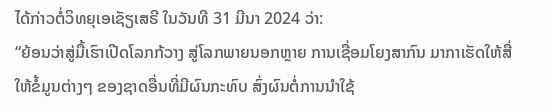ໄດ້ກ່າວຕໍ່ວິທຍຸເອເຊັຽເສຣີ ໃນວັນທີ 31 ມີນາ 2024 ວ່າ:
“ຍ້ອນວ່າສູ່ມື້ເຮົາເປີດໂລກກ້ວາງ ສູ່ໂລກພາຍນອກຫຼາຍ ການເຊື່ອມໂຍງສາກົນ ມາກາເຮັດໃຫ້ສື່ໃຫ້ຂໍ້ມູນຕ່າງໆ ຂອງຊາດອື່ນທີ່ມີຜົນກະທົບ ສົ່ງຜົນຕໍ່ການນຳໃຊ້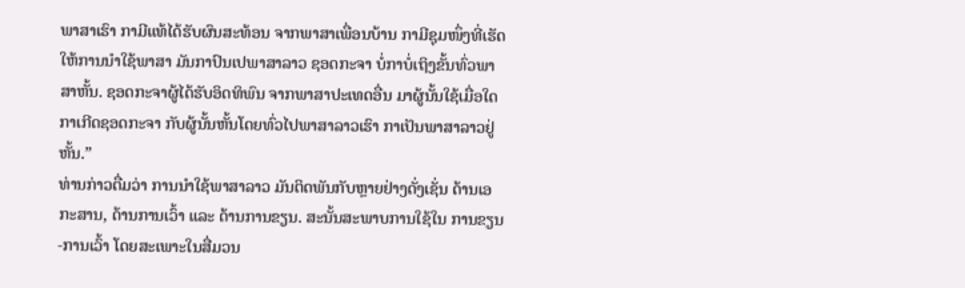ພາສາເຮົາ ກາມີແທ້ໄດ້ຮັບຜົນສະທ້ອນ ຈາກພາສາເພື່ອນບ້ານ ກາມີຊຸມໜຶ່ງທີ່ເຮັດໃຫ້ການນຳໃຊ້ພາສາ ມັນກາປົນເປພາສາລາວ ຊອດກະຈາ ບໍ່ກາບໍ່ເຖິງຂັ້ນທົ່ວພາສາຫັ້ນ. ຊອດກະຈາຜູ້ໄດ້ຮັບອິດທິພົນ ຈາກພາສາປະເທດອື່ນ ມາຜູ້ນັ້ນໃຊ້ເມື່ອໃດກາເກີດຊອດກະຈາ ກັບຜູ້ນັ້ນຫັ້ນໂດຍທົ່ວໄປພາສາລາວເຮົາ ກາເປັນພາສາລາວຢູ່ຫັ້ນ.”
ທ່ານກ່າວຕື່ມວ່າ ການນໍາໃຊ້ພາສາລາວ ມັນຕິດພັນກັບຫຼາຍຢ່າງດັ່ງເຊັ່ນ ດ້ານເອກະສານ, ດ້ານການເວົ້າ ແລະ ດ້ານການຂຽນ. ສະນັ້ນສະພາບການໃຊ້ໃນ ການຂຽນ-ການເວົ້າ ໂດຍສະເພາະໃນສື່ມວນ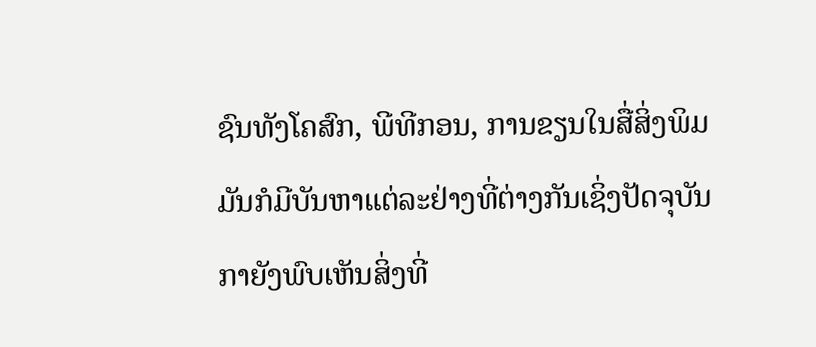ຊົນທັງໂຄສົກ, ພີທີກອນ, ການຂຽນໃນສື່ສິ່ງພິມ ມັນກໍມີບັນຫາແຕ່ລະຢ່າງທີ່ຕ່າງກັນເຊິ່ງປັດຈຸບັນກາຍັງພົບເຫັນສິ່ງທີ່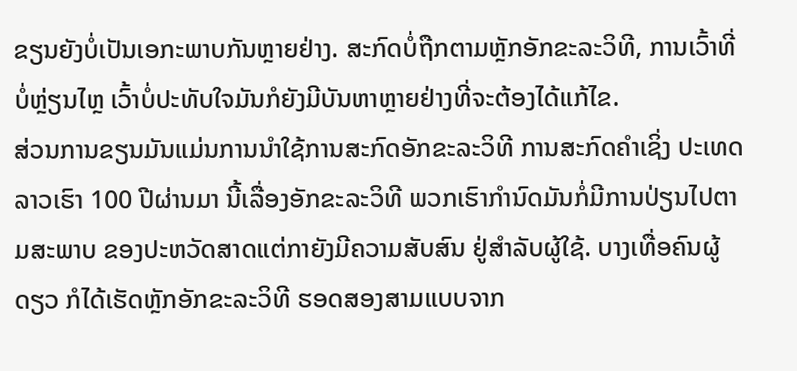ຂຽນຍັງບໍ່ເປັນເອກະພາບກັນຫຼາຍຢ່າງ. ສະກົດບໍ່ຖືກຕາມຫຼັກອັກຂະລະວິທີ, ການເວົ້າທີ່ບໍ່ຫຼ່ຽນໄຫຼ ເວົ້າບໍ່ປະທັບໃຈມັນກໍຍັງມີບັນຫາຫຼາຍຢ່າງທີ່ຈະຕ້ອງໄດ້ແກ້ໄຂ.
ສ່ວນການຂຽນມັນແມ່ນການນໍາໃຊ້ການສະກົດອັກຂະລະວິທີ ການສະກົດຄໍາເຊິ່ງ ປະເທດລາວເຮົາ 100 ປີຜ່ານມາ ນີ້ເລື່ອງອັກຂະລະວິທີ ພວກເຮົາກຳນົດມັນກໍ່ມີການປ່ຽນໄປຕາມສະພາບ ຂອງປະຫວັດສາດແຕ່ກາຍັງມີຄວາມສັບສົນ ຢູ່ສຳລັບຜູ້ໃຊ້. ບາງເທື່ອຄົນຜູ້ດຽວ ກໍໄດ້ເຮັດຫຼັກອັກຂະລະວິທີ ຮອດສອງສາມແບບຈາກ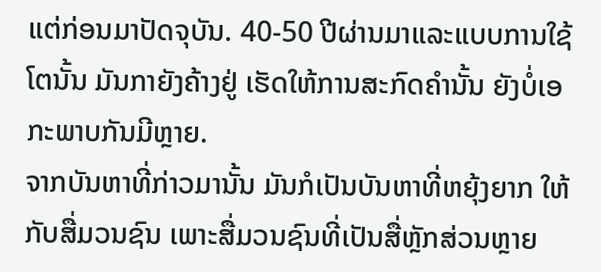ແຕ່ກ່ອນມາປັດຈຸບັນ. 40-50 ປີຜ່ານມາແລະແບບການໃຊ້ໂຕນັ້ນ ມັນກາຍັງຄ້າງຢູ່ ເຮັດໃຫ້ການສະກົດຄຳນັ້ນ ຍັງບໍ່ເອກະພາບກັນມີຫຼາຍ.
ຈາກບັນຫາທີ່ກ່າວມານັ້ນ ມັນກໍເປັນບັນຫາທີ່ຫຍຸ້ງຍາກ ໃຫ້ກັບສື່ມວນຊົນ ເພາະສື່ມວນຊົນທີ່ເປັນສື່ຫຼັກສ່ວນຫຼາຍ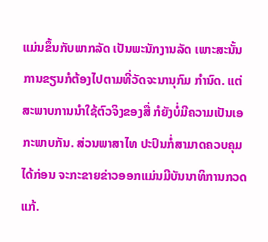ແມ່ນຂຶ້ນກັບພາກລັດ ເປັນພະນັກງານລັດ ເພາະສະນັ້ນການຂຽນກໍຕ້ອງໄປຕາມທີ່ວັດຈະນານຸກົມ ກຳນົດ. ແຕ່ສະພາບການນໍາໃຊ້ຕົວຈິງຂອງສື່ ກໍຍັງບໍ່ມີຄວາມເປັນເອກະພາບກັນ. ສ່ວນພາສາໄທ ປະປົນກໍ່ສາມາດຄວບຄຸມໄດ້ກ່ອນ ຈະກະຂາຍຂ່າວອອກແມ່ນມີບັນນາທິການກວດແກ້.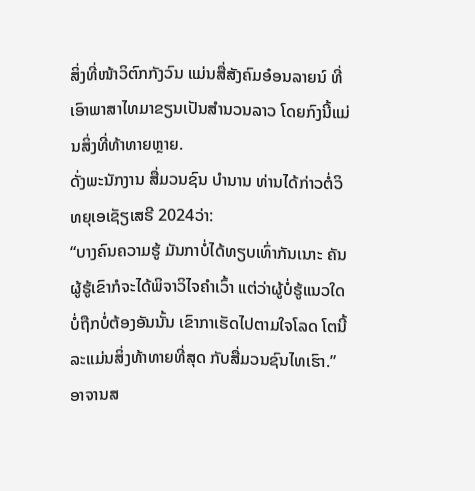ສິ່ງທີ່ໜ້າວິຕົກກັງວົນ ແມ່ນສື່ສັງຄົມອ໋ອນລາຍນ໌ ທີ່ເອົາພາສາໄທມາຂຽນເປັນສຳນວນລາວ ໂດຍກົງນີ້ແມ່ນສິ່ງທີ່ທ້າທາຍຫຼາຍ.
ດັ່ງພະນັກງານ ສື່ມວນຊົນ ບໍານານ ທ່ານໄດ້ກ່າວຕໍ່ວິທຍຸເອເຊັຽເສຣີ 2024ວ່າ:
“ບາງຄົນຄວາມຮູ້ ມັນກາບໍ່ໄດ້ທຽບເທົ່າກັນເນາະ ຄັນຜູ້ຮູ້ເຂົາກໍຈະໄດ້ພິຈາວິໄຈຄໍາເວົ້າ ແຕ່ວ່າຜູ້ບໍ່ຮູ້ແນວໃດບໍ່ຖືກບໍ່ຕ້ອງອັນນັ້ນ ເຂົາກາເຮັດໄປຕາມໃຈໂລດ ໂຕນີ້ລະແມ່ນສິ່ງທ້າທາຍທີ່ສຸດ ກັບສື່ມວນຊົນໄທເຮົາ.”
ອາຈານສ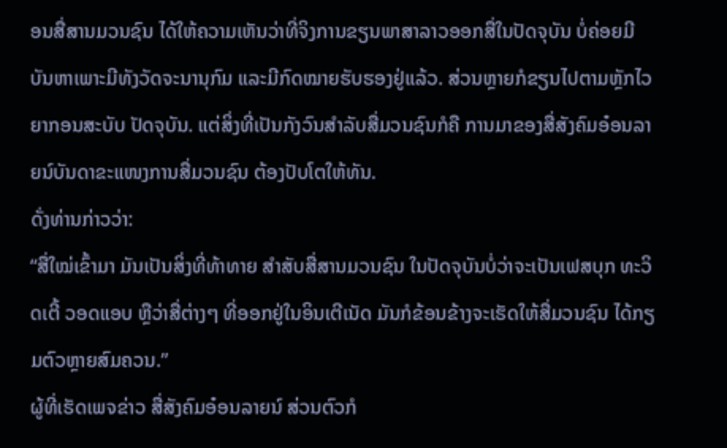ອນສື່ສານມວນຊົນ ໄດ້ໃຫ້ຄວາມເຫັນວ່າທີ່ຈິງການຂຽນພາສາລາວອອກສື່ໃນປັດຈຸບັນ ບໍ່ຄ່ອຍມີບັນຫາເພາະມີທັງວັດຈະນານຸກົມ ແລະມີກົດໝາຍຮັບຮອງຢູ່ແລ້ວ. ສ່ວນຫຼາຍກໍຂຽນໄປຕາມຫຼັກໄວຍາກອນສະບັບ ປັດຈຸບັນ. ແຕ່ສິ່ງທີ່ເປັນກັງວົນສຳລັບສື່ມວນຊົນກໍຄື ການມາຂອງສື່ສັງຄົມອ໋ອນລາຍນ໌ບັນດາຂະແໜງການສື່ມວນຊົນ ຕ້ອງປັບໂຕໃຫ້ທັນ.
ດັ່ງທ່ານກ່າວວ່າ:
“ສື່ໃໝ່ເຂົ້າມາ ມັນເປັນສິ່ງທີ່ທ້າທາຍ ສໍາສັບສື່ສານມວນຊົນ ໃນປັດຈຸບັນບໍ່ວ່າຈະເປັນເຟສບຸກ ທະວິດເຕີ້ ວອດແອບ ຫຼືວ່າສື່ຕ່າງໆ ທີ່ອອກຢູ່ໃນອິນເຕີເນັດ ມັນກໍຂ້ອນຂ້າງຈະເຮັດໃຫ້ສື່ມວນຊົນ ໄດ້ກຽມຕົວຫຼາຍສົມຄວນ.”
ຜູ້ທີ່ເຮັດເພຈຂ່າວ ສື່ສັງຄົມອ໋ອນລາຍນ໌ ສ່ວນຕົວກໍ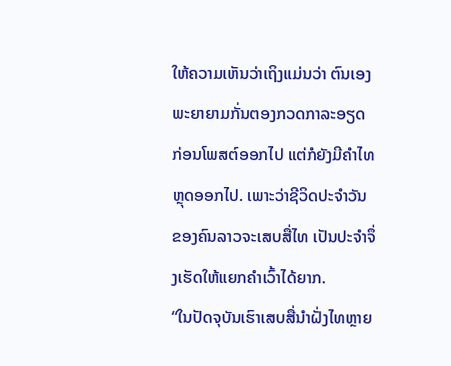ໃຫ້ຄວາມເຫັນວ່າເຖິງແມ່ນວ່າ ຕົນເອງພະຍາຍາມກັ່ນຕອງກວດກາລະອຽດ ກ່ອນໂພສຕ໌ອອກໄປ ແຕ່ກໍຍັງມີຄຳໄທຫຼຸດອອກໄປ. ເພາະວ່າຊີວິດປະຈຳວັນ ຂອງຄົນລາວຈະເສບສື່ໄທ ເປັນປະຈຳຈຶ່ງເຮັດໃຫ້ແຍກຄຳເວົ້າໄດ້ຍາກ.
“ໃນປັດຈຸບັນເຮົາເສບສື່ນໍາຝັ່ງໄທຫຼາຍ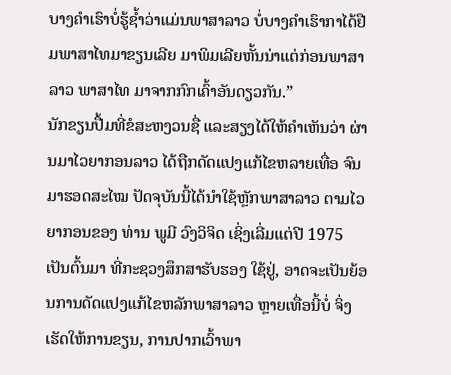ບາງຄໍາເຮົາບໍ່ຮູ້ຊໍ້າວ່າແມ່ນພາສາລາວ ບໍ່ບາງຄຳເຮົາກາໄດ້ຢືມພາສາໄທມາຂຽນເລີຍ ມາພິມເລີຍຫັ້ນນ່າແຕ່ກ່ອນພາສາລາວ ພາສາໄທ ມາຈາກກົກເຄົ້າອັນດຽວກັນ.”
ນັກຂຽນປື້ມທີ່ຂໍສະຫງວນຊື່ ແລະສຽງໄດ້ໃຫ້ຄໍາເຫັນວ່າ ຜ່ານມາໄວຍາກອນລາວ ໄດ້ຖືກດັດແປງແກ້ໄຂຫລາຍເທື່ອ ຈົນມາຮອດສະໄໝ ປັດຈຸບັນນີ້ໄດ້ນຳໃຊ້ຫຼັກພາສາລາວ ຕາມໄວຍາກອນຂອງ ທ່ານ ພູມີ ວົງວິຈິດ ເຊິ່ງເລີ່ມແຕ່ປີ 1975 ເປັນຕົ້ນມາ ທີ່ກະຊວງສຶກສາຮັບຮອງ ໃຊ້ຢູ່, ອາດຈະເປັນຍ້ອນການດັດແປງແກ້ໄຂຫລັກພາສາລາວ ຫຼາຍເທື່ອນີ້ບໍ່ ຈິ່ງເຮັດໃຫ້ການຂຽນ, ການປາກເວົ້າພາ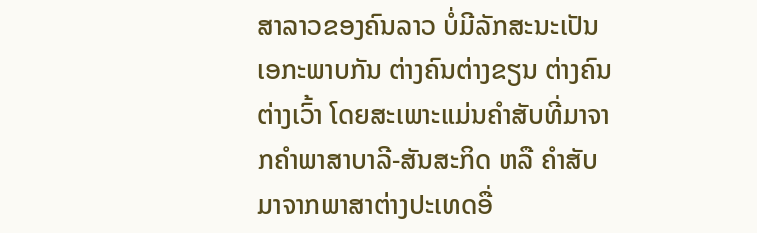ສາລາວຂອງຄົນລາວ ບໍ່ມີລັກສະນະເປັນເອກະພາບກັນ ຕ່າງຄົນຕ່າງຂຽນ ຕ່າງຄົນຕ່າງເວົ້າ ໂດຍສະເພາະແມ່ນຄຳສັບທີ່ມາຈາກຄຳພາສາບາລີ-ສັນສະກິດ ຫລື ຄຳສັບມາຈາກພາສາຕ່າງປະເທດອື່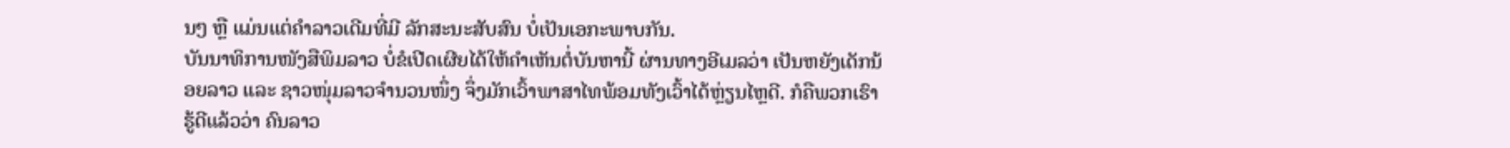ນໆ ຫຼື ແມ່ນແຕ່ຄຳລາວເດີມທີ່ມີ ລັກສະນະສັບສົນ ບໍ່ເປັນເອກະພາບກັນ.
ບັນນາທິການໜັງສືພິມລາວ ບໍ່ຂໍເປີດເຜີຍໄດ້ໃຫ້ຄໍາເຫັນຕໍ່ບັນຫານີ້ ຜ່ານທາງອີເມລວ່າ ເປັນຫຍັງເດັກນ້ອຍລາວ ແລະ ຊາວໜຸ່ມລາວຈຳນວນໜຶ່ງ ຈຶ່ງມັກເວົ້າພາສາໄທພ້ອມທັງເວົ້າໄດ້ຫຼ່ຽນໄຫຼດີ. ກໍຄືພວກເຮົາຮູ້ດີແລ້ວວ່າ ຄົນລາວ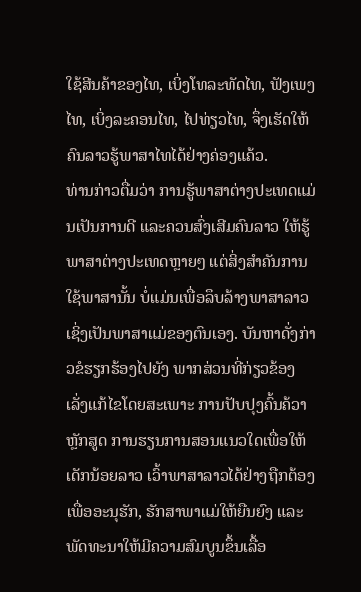ໃຊ້ສີນຄ້າຂອງໄທ, ເບິ່ງໂທລະທັດໄທ, ຟັງເພງໄທ, ເບິ່ງລະຄອນໄທ, ໄປທ່ຽວໄທ, ຈຶ່ງເຮັດໃຫ້ຄົນລາວຮູ້ພາສາໄທໄດ້ຢ່າງຄ່ອງແຄ້ວ.
ທ່ານກ່າວຕື່ມວ່າ ການຮູ້ພາສາຕ່າງປະເທດແມ່ນເປັນການດີ ແລະຄວນສົ່ງເສີມຄົນລາວ ໃຫ້ຮູ້ພາສາຕ່າງປະເທດຫຼາຍໆ ແຕ່ສິ່ງສຳຄັນການໃຊ້ພາສານັ້ນ ບໍ່ແມ່ນເພື່ອລຶບລ້າງພາສາລາວ ເຊິ່ງເປັນພາສາແມ່ຂອງຕົນເອງ. ບັນຫາດັ່ງກ່າວຂໍຮຽກຮ້ອງໄປຍັງ ພາກສ່ວນທີ່ກ່ຽວຂ້ອງ ເລັ່ງແກ້ໄຂໂດຍສະເພາະ ການປັບປຸງຄົ້ນຄ້ວາຫຼັກສູດ ການຮຽນການສອນແນວໃດເພື່ອໃຫ້ເດັກນ້ອຍລາວ ເວົ້າພາສາລາວໄດ້ຢ່າງຖືກຕ້ອງເພື່ອອະນຸຮັກ, ຮັກສາພາແມ່ໃຫ້ຍືນຍົງ ແລະພັດທະນາໃຫ້ມີຄວາມສົມບູນຂຶ້ນເລື້ອ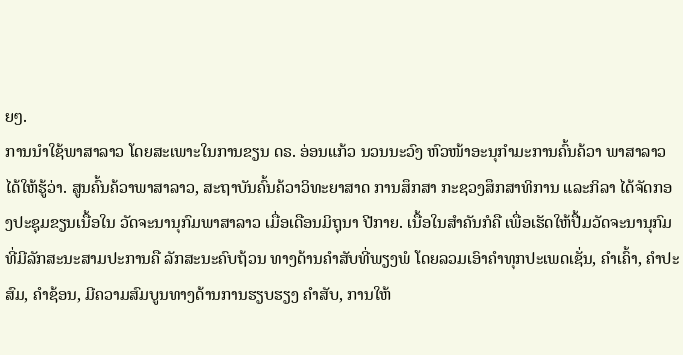ຍໆ.
ການນໍາໃຊ້ພາສາລາວ ໂດຍສະເພາະໃນການຂຽນ ດຣ. ອ່ອນແກ້ວ ນວນນະວົງ ຫົວໜ້າອະນຸກຳມະການຄົ້ນຄ້ວາ ພາສາລາວ ໄດ້ໃຫ້ຮູ້ວ່າ. ສູນຄົ້ນຄ້ວາພາສາລາວ, ສະຖາບັນຄົ້ນຄ້ວາວິທະຍາສາດ ການສຶກສາ ກະຊວງສຶກສາທິການ ແລະກິລາ ໄດ້ຈັດກອງປະຊຸມຂຽນເນື້ອໃນ ວັດຈະນານຸກົມພາສາລາວ ເມື່ອເດືອນມິຖຸນາ ປີກາຍ. ເນື້ອໃນສຳຄັນກໍຄື ເພື່ອເຮັດໃຫ້ປື້ມວັດຈະນານຸກົມ ທີ່ມີລັກສະນະສາມປະການຄື ລັກສະນະຄົບຖ້ວນ ທາງດ້ານຄຳສັບທີ່ພຽງພໍ ໂດຍລວມເອົາຄຳທຸກປະເພດເຊັ່ນ, ຄຳເຄົ້າ, ຄຳປະສົມ, ຄຳຊ້ອນ, ມີຄວາມສົມບູນທາງດ້ານການຮຽບຮຽງ ຄຳສັບ, ການໃຫ້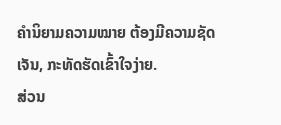ຄຳນິຍາມຄວາມໝາຍ ຕ້ອງມີຄວາມຊັດເຈັນ, ກະທັດຮັດເຂົ້າໃຈງ່າຍ.
ສ່ວນ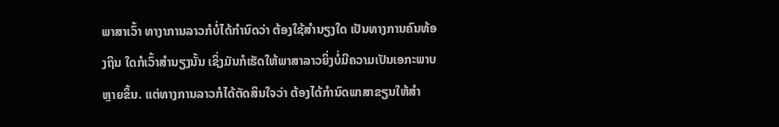ພາສາເວົ້າ ທາງາການລາວກໍບໍ່ໄດ້ກໍານົດວ່າ ຕ້ອງໃຊ້ສໍານຽງໃດ ເປັນທາງການຄົນທ້ອງຖິນ ໃດກໍເວົ້າສຳນຽງນັ້ນ ເຊິ່ງມັນກໍເຮັດໃຫ້ພາສາລາວຍິ່ງບໍ່ມີຄວາມເປັນເອກະພາບ ຫຼາຍຂຶ້ນ. ແຕ່ທາງການລາວກໍໄດ້ຕັດສິນໃຈວ່າ ຕ້ອງໄດ້ກຳນົດພາສາຂຽນໃຫ້ສຳ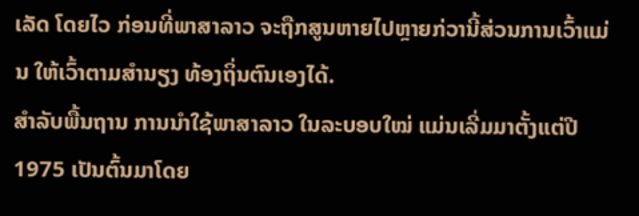ເລັດ ໂດຍໄວ ກ່ອນທີ່ພາສາລາວ ຈະຖືກສູນຫາຍໄປຫຼາຍກ່ວານີ້ສ່ວນການເວົ້າແມ່ນ ໃຫ້ເວົ້າຕາມສຳນຽງ ທ້ອງຖິ່ນຕົນເອງໄດ້.
ສໍາລັບພື້ນຖານ ການນໍາໃຊ້ພາສາລາວ ໃນລະບອບໃໝ່ ແມ່ນເລີ່ມມາຕັ້ງແຕ່ປີ 1975 ເປັນຕົ້ນມາໂດຍ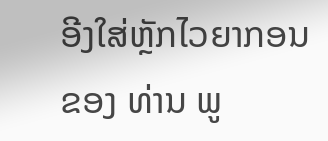ອີງໃສ່ຫຼັກໄວຍາກອນ ຂອງ ທ່ານ ພູ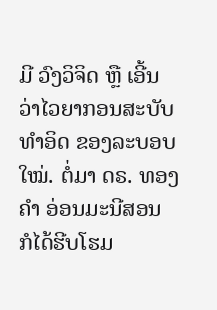ມີ ວົງວິຈິດ ຫຼື ເອີ້ນວ່າໄວຍາກອນສະບັບທໍາອິດ ຂອງລະບອບໃໝ່. ຕໍ່ມາ ດຣ. ທອງຄຳ ອ່ອນມະນີສອນ ກໍໄດ້ຮີບໂຮມ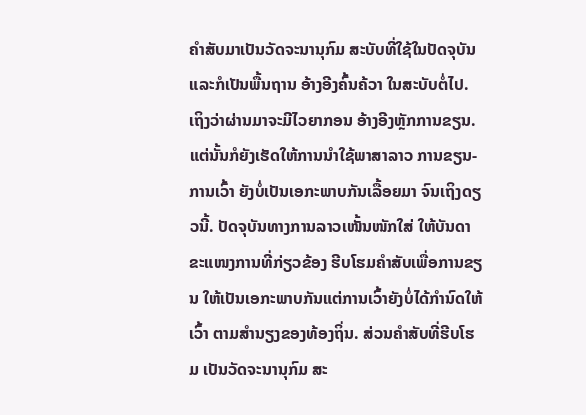ຄຳສັບມາເປັນວັດຈະນານຸກົມ ສະບັບທີ່ໃຊ້ໃນປັດຈຸບັນແລະກໍເປັນພື້ນຖານ ອ້າງອີງຄົ້ນຄ້ວາ ໃນສະບັບຕໍ່ໄປ.
ເຖິງວ່າຜ່ານມາຈະມີໄວຍາກອນ ອ້າງອີງຫຼັກການຂຽນ. ແຕ່ນັ້ນກໍຍັງເຮັດໃຫ້ການນໍາໃຊ້ພາສາລາວ ການຂຽນ-ການເວົ້າ ຍັງບໍ່ເປັນເອກະພາບກັນເລື້ອຍມາ ຈົນເຖິງດຽວນີ້. ປັດຈຸບັນທາງການລາວເໜັ້ນໜັກໃສ່ ໃຫ້ບັນດາ ຂະແໜງການທີ່ກ່ຽວຂ້ອງ ຮີບໂຮມຄຳສັບເພື່ອການຂຽນ ໃຫ້ເປັນເອກະພາບກັນແຕ່ການເວົ້າຍັງບໍ່ໄດ້ກຳນົດໃຫ້ເວົ້າ ຕາມສຳນຽງຂອງທ້ອງຖິ່ນ. ສ່ວນຄຳສັບທີ່ຮີບໂຮມ ເປັນວັດຈະນານຸກົມ ສະ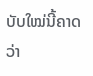ບັບໃໝ່ນີ້ຄາດວ່າ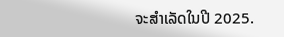ຈະສຳເລັດໃນປີ 2025.